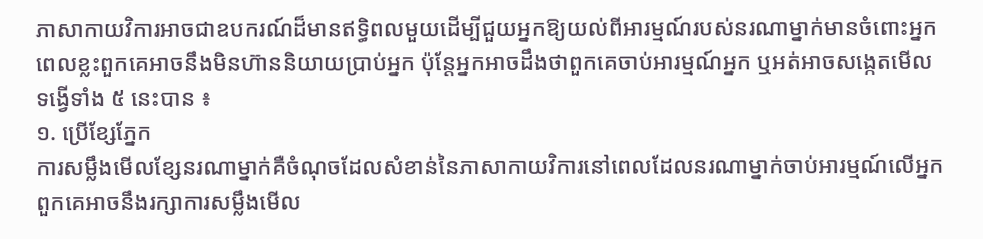ភាសាកាយវិការអាចជាឧបករណ៍ដ៏មានឥទ្ធិពលមួយដើម្បីជួយអ្នកឱ្យយល់ពីអារម្មណ៍របស់នរណាម្នាក់មានចំពោះអ្នក ពេលខ្លះពួកគេអាចនឹងមិនហ៊ាននិយាយប្រាប់អ្នក ប៉ុន្តែអ្នកអាចដឹងថាពួកគេចាប់អារម្មណ៍អ្នក ឬអត់អាចសង្កេតមើលទង្វើទាំង ៥ នេះបាន ៖
១. ប្រើខ្សែភ្នែក
ការសម្លឹងមើលខ្សែនរណាម្នាក់គឺចំណុចដែលសំខាន់នៃភាសាកាយវិការនៅពេលដែលនរណាម្នាក់ចាប់អារម្មណ៍លើអ្នក ពួកគេអាចនឹងរក្សាការសម្លឹងមើល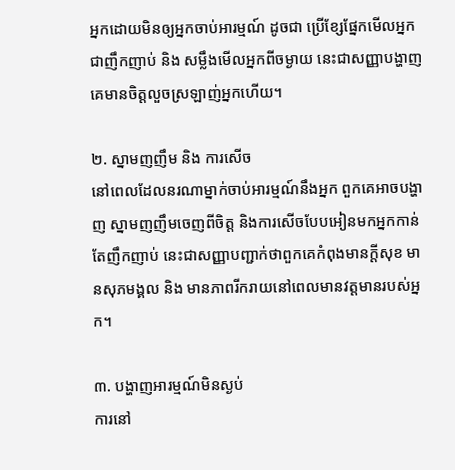អ្នកដោយមិនឲ្យអ្នកចាប់អារម្មណ៍ ដូចជា ប្រើខ្សែផ្នែកមើលអ្នកជាញឹកញាប់ និង សម្លឹងមើលអ្នកពីចម្ងាយ នេះជាសញ្ញាបង្ហាញគេមានចិត្តលួចស្រឡាញ់អ្នកហើយ។

២. ស្នាមញញឹម និង ការសើច
នៅពេលដែលនរណាម្នាក់ចាប់អារម្មណ៍នឹងអ្នក ពួកគេអាចបង្ហាញ ស្នាមញញឹមចេញពីចិត្ត និងការសើចបែបអៀនមកអ្នកកាន់តែញឹកញាប់ នេះជាសញ្ញាបញ្ជាក់ថាពួកគេកំពុងមានក្តីសុខ មានសុភមង្គល និង មានភាពរីករាយនៅពេលមានវត្តមានរបស់អ្នក។

៣. បង្ហាញអារម្មណ៍មិនស្ងប់
ការនៅ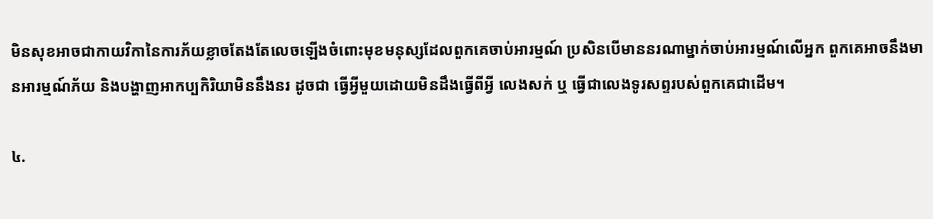មិនសុខអាចជាកាយវិកានៃការភ័យខ្លាចតែងតែលេចឡើងចំពោះមុខមនុស្សដែលពួកគេចាប់អារម្មណ៍ ប្រសិនបើមាននរណាម្នាក់ចាប់អារម្មណ៍លើអ្នក ពួកគេអាចនឹងមានអារម្មណ៍ភ័យ និងបង្ហាញអាកប្បកិរិយាមិននឹងនរ ដូចជា ធ្វើអ្វីមួយដោយមិនដឹងធ្វើពីអ្វី លេងសក់ ឬ ធ្វើជាលេងទូរសព្ទរបស់ពួកគេជាដើម។

៤.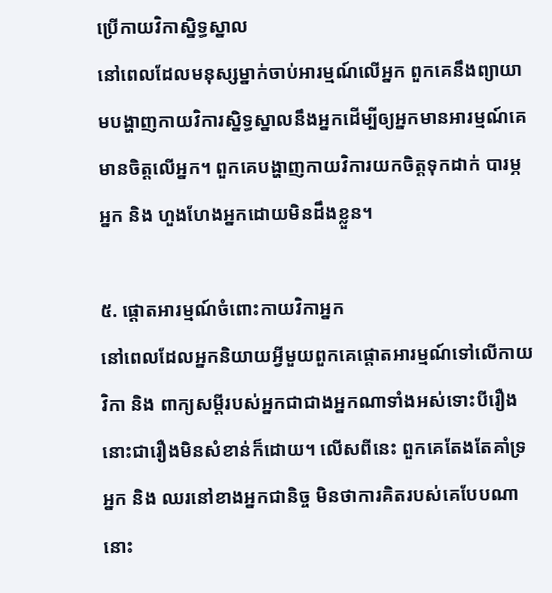ប្រើកាយវិកាស្និទ្ធស្នាល
នៅពេលដែលមនុស្សម្នាក់ចាប់អារម្មណ៍លើអ្នក ពួកគេនឹងព្យាយាមបង្ហាញកាយវិការស្និទ្ធស្នាលនឹងអ្នកដើម្បីឲ្យអ្នកមានអារម្មណ៍គេមានចិត្តលើអ្នក។ ពួកគេបង្ហាញកាយវិការយកចិត្តទុកដាក់ បារម្ភអ្នក និង ហួងហែងអ្នកដោយមិនដឹងខ្លួន។

៥. ផ្តោតអារម្មណ៍ចំពោះកាយវិកាអ្នក
នៅពេលដែលអ្នកនិយាយអ្វីមួយពួកគេផ្តោតអារម្មណ៍ទៅលើកាយវិកា និង ពាក្យសម្តីរបស់អ្នកជាជាងអ្នកណាទាំងអស់ទោះបីរឿងនោះជារឿងមិនសំខាន់ក៏ដោយ។ លើសពីនេះ ពួកគេតែងតែគាំទ្រអ្នក និង ឈរនៅខាងអ្នកជានិច្ច មិនថាការគិតរបស់គេបែបណានោះ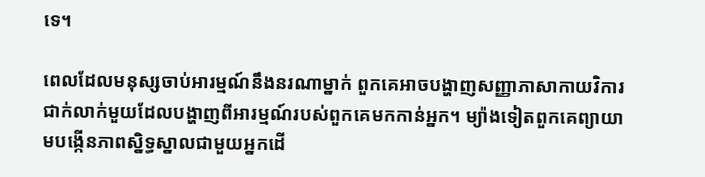ទេ។

ពេលដែលមនុស្សចាប់អារម្មណ៍នឹងនរណាម្នាក់ ពួកគេអាចបង្ហាញសញ្ញាភាសាកាយវិការជាក់លាក់មួយដែលបង្ហាញពីអារម្មណ៍របស់ពួកគេមកកាន់អ្នក។ ម្យ៉ាងទៀតពួកគេព្យាយាមបង្កើនភាពស្និទ្ធស្នាលជាមួយអ្នកដើ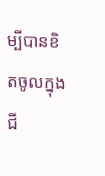ម្បីបានខិតចូលក្នុងជី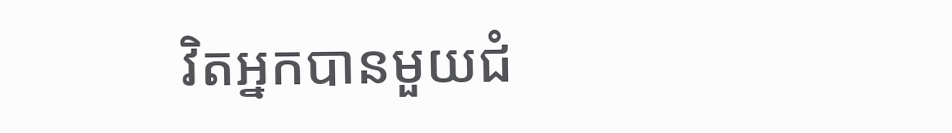វិតអ្នកបានមួយជំ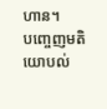ហាន។
បញ្ចេញមតិយោបល់